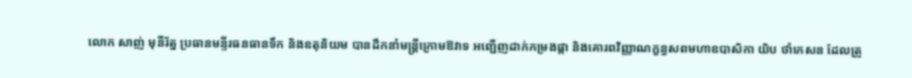លោក សាញ់ មុនីរ័ត្ន ប្រធានមន្ទីរធនធានទឹក និងឧតុនិយម បានដឹកនាំមន្ត្រីក្រោមឱវាទ អញ្ជើញដាក់កម្រងផ្កា និងគោរពវិញ្ញាណក្ខន្ធសពមហាឧបាសិកា យិប ថាំកេសន ដែលត្រូ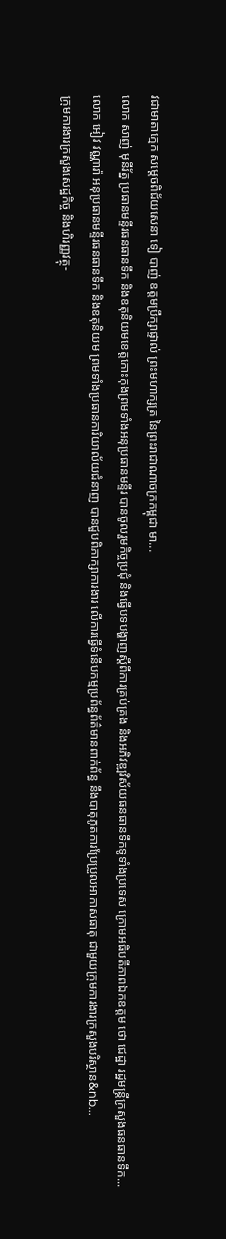វជាមាតាក្មេក សម្តេចពិជ័យសេនា ទៀ បាញ់ ឧត្តមប្រឹក្សាផ្ទាល់ ព្រះមហាក្សត្រ នៃព្រះរាជាណាចក្រកម្ពុជា មា...
លោក សាញ់ មុនីរ័ត្ន ប្រធានមន្ទីរធនធានទឹក និងឧតុនិយមខេត្តកោះកុងព្រមទាំងអនុប្រធានមន្ទីរ បានចូលរួមកិច្ចប្រជុំ និងធ្វេីបទបង្ហាញស្ដីពីការគ្រប់គ្រង និងអភិវឌ្ឍវិស័យធនធានទឹកទូទាំងប្រទេស ក្រោមអធិបតីភាពឯកឧត្តម ថោ ជេដ្ឋា រដ្ឋមន្ត្រីក្រសួងធនធានទឹក...
លោក អៀវ វណ្ណារ៉ា អនុប្រធានមន្ទីរធនធានទឹក និងឧតុនិយម ព្រមទាំងប្រធានការិយាល័យជំនាញ បានជួបពិភាក្សាការងារ លើការធ្វើទំនើបកម្មប្រព័ន្ធព័ត៌មានពាក់ព័ន្ធ នឹងបាតុភូតការប្រែប្រួលអាកាសធាតុ ជាមួយក្រុមការងារក្រសួងបរិស្ថាន&nb...
ក្រុមការងារក្រសួងសេដ្ឋកិច្ច និងហិរញ្ញវត្ថុ-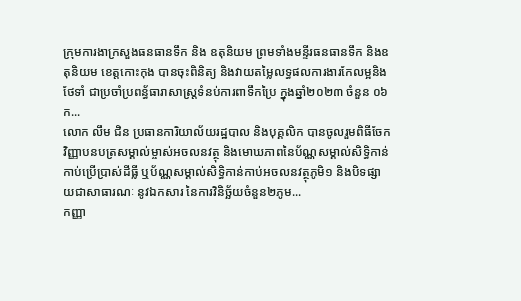ក្រុមការងាក្រសួងធនធានទឹក និង ឧតុនិយម ព្រមទាំងមន្ទីរធនធានទឹក និងឧតុនិយម ខេត្តកោះកុង បានចុះពិនិត្យ និងវាយតម្លៃលទ្ធផលការងារកែលម្អនិងថែទាំ ជាប្រចាំប្រពន្ធ័ធារាសាស្រ្តទំនប់ការពាទឹកប្រៃ ក្នុងឆ្នាំ២០២៣ ចំនួន ០៦ក...
លោក លឹម ជិន ប្រធានការិយាល័យរដ្ឋបាល និងបុគ្គលិក បានចូលរួមពិធីចែកវិញ្ញាបនបត្រសម្គាល់ម្ចាស់អចលនវត្ថុ និងមោឃភាពនៃប័ណ្ណសម្គាល់សិទ្ធិកាន់កាប់ប្រើប្រាស់ដីធ្លី ឬប័ណ្ណសម្គាល់សិទ្ធិកាន់កាប់អចលនវត្ថុភូមិ១ និងបិទផ្សាយជាសាធារណៈ នូវឯកសារ នៃការវិនិច្ឆ័យចំនួន២ភូម...
កញ្ញា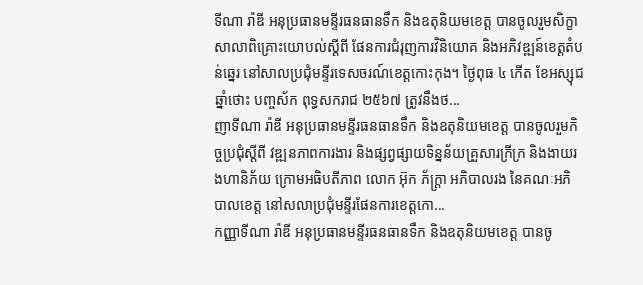ទីណា រ៉ាឌី អនុប្រធានមន្ទីរធនធានទឹក និងឧតុនិយមខេត្ត បានចូលរួមសិក្ខាសាលាពិគ្រោះយោបល់ស្តីពី ផែនការជំរុញការវិនិយោគ និងអភិវឌ្ឍន៍ខេត្តតំបន់ឆ្នេរ នៅសាលប្រជុំមន្ទីរទេសចរណ៍ខេត្តកោះកុង។ ថ្ងៃពុធ ៤ កើត ខែអស្សុជ ឆ្នាំថោះ បញ្ចស័ក ពុទ្ធសករាជ ២៥៦៧ ត្រូវនឹងថ...
ញាទីណា រ៉ាឌី អនុប្រធានមន្ទីរធនធានទឹក និងឧតុនិយមខេត្ត បានចូលរួមកិច្ចប្រជុំស្តីពី វឌ្ឍនភាពការងារ និងផ្សព្វផ្សាយទិន្នន័យគ្រួសារក្រីក្រ និងងាយរងហានិភ័យ ក្រោមអធិបតីភាព លោក អ៊ុក ភ័ក្ត្រា អភិបាលរង នៃគណៈអភិបាលខេត្ត នៅសលាប្រជុំមន្ទីរផែនការខេត្តកោ...
កញ្ញាទីណា រ៉ាឌី អនុប្រធានមន្ទីរធនធានទឹក និងឧតុនិយមខេត្ត បានចូ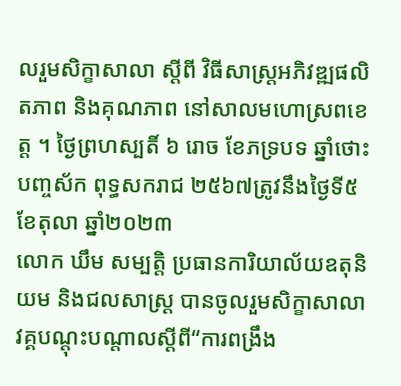លរួមសិក្ខាសាលា ស្តីពី វិធីសាស្រ្តអភិវឌ្ឍផលិតភាព និងគុណភាព នៅសាលមហោស្រពខេត្ត ។ ថ្ងៃព្រហស្បតិ៍ ៦ រោច ខែភទ្របទ ឆ្នាំថោះ បញ្ចស័ក ពុទ្ធសករាជ ២៥៦៧ត្រូវនឹងថ្ងៃទី៥ ខែតុលា ឆ្នាំ២០២៣
លោក ឃឹម សម្បត្តិ ប្រធានការិយាល័យឧតុនិយម និងជលសាស្រ្ត បានចូលរួមសិក្ខាសាលាវគ្គបណ្ដុះបណ្ដាលស្ដីពី“ការពង្រឹង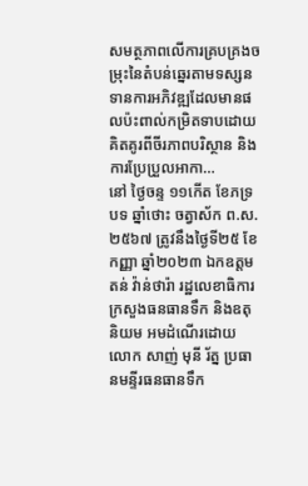សមត្ថភាពលេីការគ្របគ្រងចម្រុះនៃតំបន់ឆ្នេរតាមទស្សនទានការអភិវឌ្ឍដែលមានផលប៉ះពាល់កម្រិតទាបដោយគិតគូរពីចីរភាពបរិស្ថាន និងការប្រែប្រួលអាកា...
នៅ ថ្ងៃចន្ទ ១១កើត ខែភទ្របទ ឆ្នាំថោះ ចត្វាស័ក ព.ស.២៥៦៧ ត្រូវនឹងថ្ងៃទី២៥ ខែកញ្ញា ឆ្នាំ២០២៣ ឯកឧត្តម តន់ វ៉ាន់ថារ៉ា រដ្ឋលេខាធិការក្រសួងធនធានទឹក និងឧតុ និយម អមដំណើរដោយ លោក សាញ់ មុនី រ័ត្ន ប្រធានមន្ទីរធនធានទឹក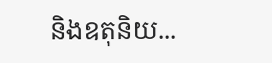និងឧតុនិយ...